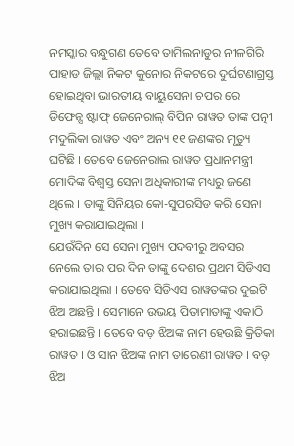ନମସ୍କାର ବନ୍ଧୁଗଣ ତେବେ ତାମିଲନାଡୁର ନୀଳଗିରି ପାହାଡ ଜିଲ୍ଲା ନିକଟ କୁନୋର ନିକଟରେ ଦୁର୍ଘଟଣାଗ୍ରସ୍ତ ହୋଇଥିବା ଭାରତୀୟ ବାୟୁସେନା ଚପର ରେ ଡିଫେନ୍ସ ଷ୍ଟାଫ୍ ଜେନେରାଲ୍ ବିପିନ ରାୱତ ତାଙ୍କ ପତ୍ନୀ ମଦୁଲିକା ରାୱତ ଏବଂ ଅନ୍ୟ ୧୧ ଜଣଙ୍କର ମୃତ୍ୟୁ ଘଟିଛି । ତେବେ ଜେନେରାଲ ରାୱତ ପ୍ରଧାନମନ୍ତ୍ରୀ ମୋଦିଙ୍କ ବିଶ୍ଵସ୍ତ ସେନା ଅଧିକାରୀଙ୍କ ମଧ୍ୟରୁ ଜଣେ ଥିଲେ । ତାଙ୍କୁ ସିନିୟର କୋ-ସୁପରସିଡ କରି ସେନା ମୁଖ୍ୟ କରାଯାଇଥିଲା ।
ଯେଉଁଦିନ ସେ ସେନା ମୁଖ୍ୟ ପଦବୀରୁ ଅବସର ନେଲେ ତାର ପର ଦିନ ତାଙ୍କୁ ଦେଶର ପ୍ରଥମ ସିଡିଏସ କରାଯାଇଥିଲା । ତେବେ ସିଡିଏସ ରାୱତଙ୍କର ଦୁଇଟି ଝିଅ ଅଛନ୍ତି । ସେମାନେ ଉଭୟ ପିତାମାତାଙ୍କୁ ଏକାଠି ହରାଇଛନ୍ତି । ତେବେ ବଡ଼ ଝିଅଙ୍କ ନାମ ହେଉଛି କ୍ରିତିକା ରାୱତ । ଓ ସାନ ଝିଅଙ୍କ ନାମ ତାରେଣୀ ରାୱତ । ବଡ଼ ଝିଅ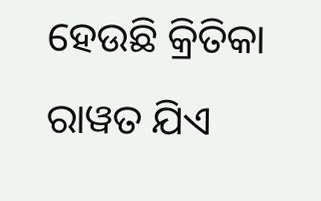ହେଉଛି କ୍ରିତିକା ରାୱତ ଯିଏ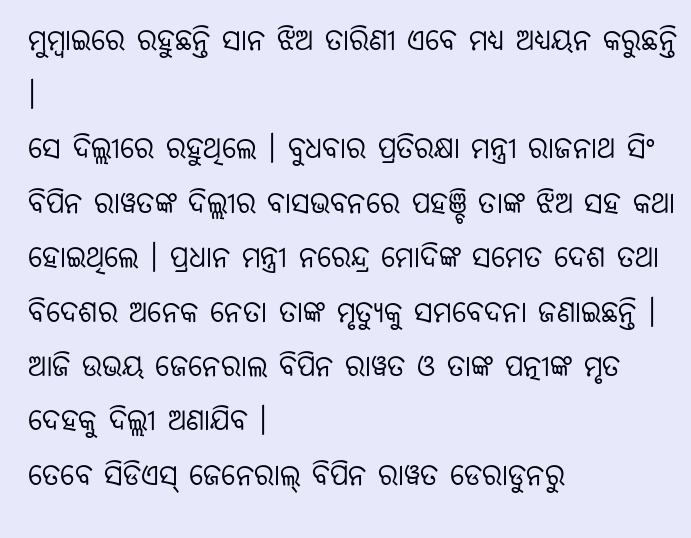ମୁମ୍ବାଇରେ ରହୁଛନ୍ତି ସାନ ଝିଅ ତାରିଣୀ ଏବେ ମଧ୍ୟ ଅଧ୍ୟୟନ କରୁଛନ୍ତି ।
ସେ ଦିଲ୍ଲୀରେ ରହୁଥିଲେ । ବୁଧବାର ପ୍ରତିରକ୍ଷା ମନ୍ତ୍ରୀ ରାଜନାଥ ସିଂ ବିପିନ ରାୱତଙ୍କ ଦିଲ୍ଲୀର ବାସଭବନରେ ପହଞ୍ଚି ତାଙ୍କ ଝିଅ ସହ କଥା ହୋଇଥିଲେ । ପ୍ରଧାନ ମନ୍ତ୍ରୀ ନରେନ୍ଦ୍ର ମୋଦିଙ୍କ ସମେତ ଦେଶ ତଥା ବିଦେଶର ଅନେକ ନେତା ତାଙ୍କ ମୃତ୍ୟୁକୁ ସମବେଦନା ଜଣାଇଛନ୍ତି । ଆଜି ଉଭୟ ଜେନେରାଲ ବିପିନ ରାୱତ ଓ ତାଙ୍କ ପତ୍ନୀଙ୍କ ମୃତ ଦେହକୁ ଦିଲ୍ଲୀ ଅଣାଯିବ ।
ତେବେ ସିଡିଏସ୍ ଜେନେରାଲ୍ ବିପିନ ରାୱତ ଡେରାଡୁନରୁ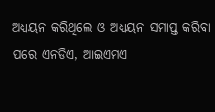ଅଧ୍ୟୟନ କରିଥିଲେ ଓ ଅଧ୍ୟୟନ ସମାପ୍ତ କରିବା ପରେ ଏନଡିଏ, ଆଇଏମଏ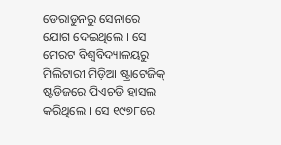ଡେରାଡୁନରୁ ସେନାରେ ଯୋଗ ଦେଇଥିଲେ । ସେ ମେରଟ ବିଶ୍ୱବିଦ୍ୟାଳୟରୁ ମିଲିଟାରୀ ମିଡ଼ିଆ ଷ୍ଟ୍ରାଟେଜିକ୍ ଷ୍ଟଡିଜରେ ପିଏଚଡି ହାସଲ କରିଥିଲେ । ସେ ୧୯୭୮ରେ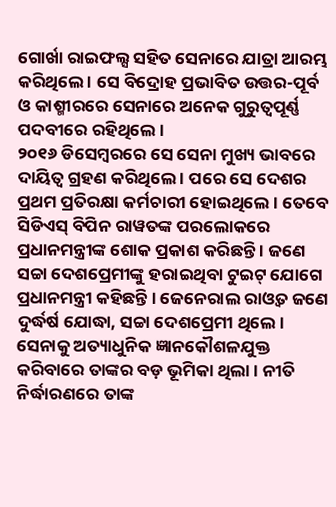ଗୋର୍ଖା ରାଇଫଲ୍ସ ସହିତ ସେନାରେ ଯାତ୍ରା ଆରମ୍ଭ କରିଥିଲେ । ସେ ବିଦ୍ରୋହ ପ୍ରଭାବିତ ଉତ୍ତର-ପୂର୍ବ ଓ କାଶ୍ମୀରରେ ସେନାରେ ଅନେକ ଗୁରୁତ୍ୱପୂର୍ଣ୍ଣ ପଦବୀରେ ରହିଥିଲେ ।
୨୦୧୬ ଡିସେମ୍ବରରେ ସେ ସେନା ମୁଖ୍ୟ ଭାବରେ ଦାୟିତ୍ବ ଗ୍ରହଣ କରିଥିଲେ । ପରେ ସେ ଦେଶର ପ୍ରଥମ ପ୍ରତିରକ୍ଷା କର୍ମଚାରୀ ହୋଇଥିଲେ । ତେବେ ସିଡିଏସ୍ ବିପିନ ରାୱତଙ୍କ ପରଲୋକରେ ପ୍ରଧାନମନ୍ତ୍ରୀଙ୍କ ଶୋକ ପ୍ରକାଶ କରିଛନ୍ତି । ଜଣେ ସଚ୍ଚା ଦେଶପ୍ରେମୀଙ୍କୁ ହରାଇଥିବା ଟୁଇଟ୍ ଯୋଗେ ପ୍ରଧାନମନ୍ତ୍ରୀ କହିଛନ୍ତି । ଜେନେରାଲ ରାଓ୍ବତ ଜଣେ ଦୁର୍ଦ୍ଧର୍ଷ ଯୋଦ୍ଧା, ସଚ୍ଚା ଦେଶପ୍ରେମୀ ଥିଲେ ।
ସେନାକୁ ଅତ୍ୟାଧୁନିକ ଜ୍ଞାନକୌଶଳଯୁକ୍ତ କରିବାରେ ତାଙ୍କର ବଡ଼ ଭୂମିକା ଥିଲା । ନୀତି ନିର୍ଦ୍ଧାରଣରେ ତାଙ୍କ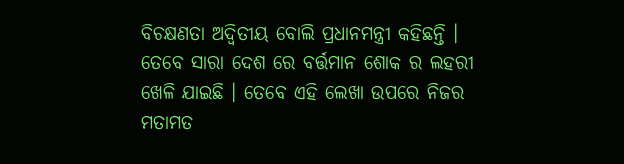ବିଚକ୍ଷଣତା ଅଦ୍ୱିତୀୟ ବୋଲି ପ୍ରଧାନମନ୍ତ୍ରୀ କହିଛନ୍ତି । ତେବେ ସାରା ଦେଶ ରେ ବର୍ତ୍ତମାନ ଶୋକ ର ଲହରୀ ଖେଳି ଯାଇଛି । ତେବେ ଏହି ଲେଖା ଉପରେ ନିଜର ମତାମତ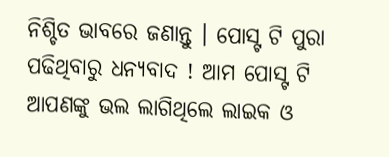ନିଶ୍ଚିତ ଭାବରେ ଜଣାନ୍ତୁ । ପୋସ୍ଟ ଟି ପୁରା ପଢିଥିବାରୁ ଧନ୍ୟବାଦ ! ଆମ ପୋସ୍ଟ ଟି ଆପଣଙ୍କୁ ଭଲ ଲାଗିଥିଲେ ଲାଇକ ଓ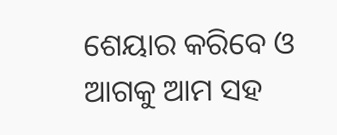ଶେୟାର କରିବେ ଓ ଆଗକୁ ଆମ ସହ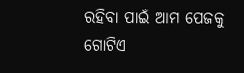ରହିବା ପାଇଁ ଆମ ପେଜକୁ ଗୋଟିଏ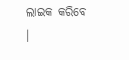ଲାଇକ କରିବେ ।